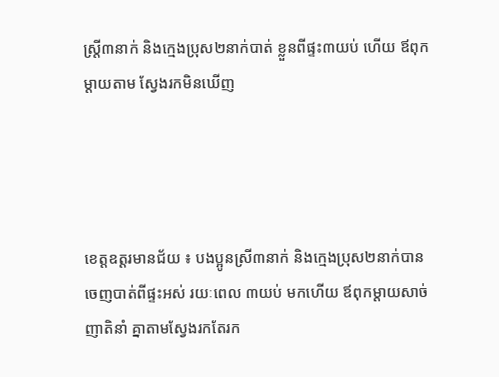ស្ត្រី៣នាក់ និងក្មេងប្រុស២នាក់បាត់ ខ្លួនពីផ្ទះ៣យប់ ហើយ ឪពុកម្តាយតាម ស្វែងរកមិនឃើញ




ខេត្តឧត្តរមានជ័យ ៖ បងប្អូនស្រី៣នាក់ និងក្មេងប្រុស២នាក់បានចេញបាត់ពីផ្ទះអស់ រយៈពេល ៣យប់ មកហើយ ឪពុកម្តាយសាច់ញាតិនាំ គ្នាតាមស្វែងរកតែរក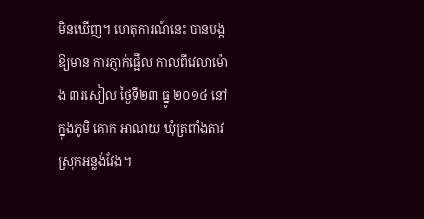មិនឃើញ។ ហេតុការណ៍នេះ បានបង្ក ឱ្យមាន ការភ្ញាក់ផ្អើល កាលពីវេលាម៉ោង ៣រសៀល ថ្ងៃទី២៣ ធ្នូ ២០១៤ នៅក្នុងភូមិ គោក អាណយ ឃុំត្រពាំងតាវ ស្រុកអន្លង់វែង។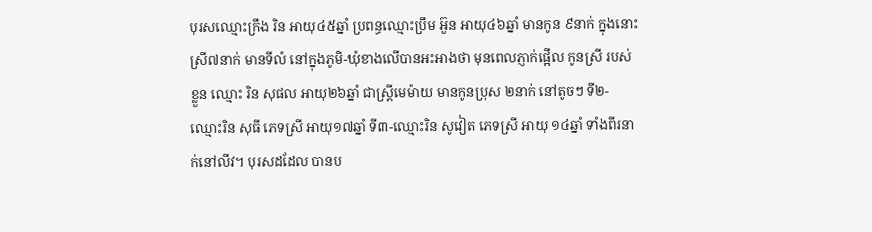បុរសឈ្មោះក្រឹង រិន អាយុ៤៥ឆ្នាំ ប្រពន្ធឈ្មោះប្រឹម អ៊ួន អាយុ៤៦ឆ្នាំ មានកូន ៩នាក់ ក្នុងនោះ ស្រី៧នាក់ មានទីលំ នៅក្នុងភូមិ-ឃុំខាងលើបានអះអាងថា មុនពេលភ្ញាក់ផ្អើល កូនស្រី របស់ខ្លួន ឈ្មោះ រិន សុផល អាយុ២៦ឆ្នាំ ជាស្ត្រីមេម៉ាយ មានកូនប្រុស ២នាក់ នៅតូចៗ ទី២-ឈ្មោះរិន សុធី ភេទស្រី អាយុ១៧ឆ្នាំ ទី៣-ឈ្មោះរិន សូវៀត ភេទស្រី អាយុ ១៤ឆ្នាំ ទាំងពីរនាក់នៅលីវ។ បុរសដដែល បានប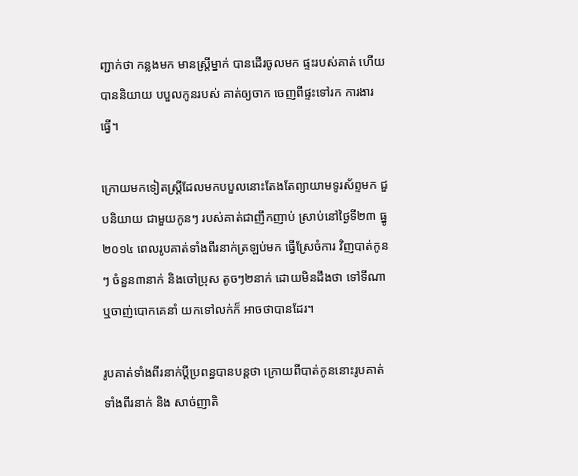ញ្ជាក់ថា កន្លងមក មានស្ត្រីម្នាក់ បានដើរចូលមក ផ្ទះរបស់គាត់ ហើយបាននិយាយ បបួលកូនរបស់ គាត់ឲ្យចាក ចេញពីផ្ទះទៅរក ការងារធ្វើ។

ក្រោយមកទៀតស្ត្រីដែលមកបបួលនោះតែងតែព្យាយាមទូរស័ព្ទមក ជួបនិយាយ ជាមួយកូនៗ របស់គាត់ជាញឹកញាប់ ស្រាប់នៅថ្ងៃទី២៣ ធ្នូ ២០១៤ ពេលរូបគាត់ទាំងពីរនាក់ត្រឡប់មក ធ្វើស្រែចំការ វិញបាត់កូនៗ ចំនួន៣នាក់ និងចៅប្រុស តូចៗ២នាក់ ដោយមិនដឹងថា ទៅទីណា ឬចាញ់បោកគេនាំ យកទៅលក់ក៏ អាចថាបានដែរ។

រូបគាត់ទាំងពីរនាក់ប្តីប្រពន្ធបានបន្តថា ក្រោយពីបាត់កូននោះរូបគាត់ទាំងពីរនាក់ និង សាច់ញាតិ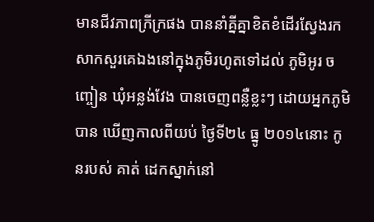មានជីវភាពក្រីក្រផង បាននាំគ្នីគ្នាខិតខំដើរស្វែងរកសាកសួរគេឯងនៅក្នុងភូមិរហូតទៅដល់ ភូមិអូរ ចញ្ចៀន ឃុំអន្លង់វែង បានចេញពន្លឺខ្លះៗ ដោយអ្នកភូមិបាន ឃើញកាលពីយប់ ថ្ងៃទី២៤ ធ្នូ ២០១៤នោះ កូនរបស់ គាត់ ដេកស្នាក់នៅ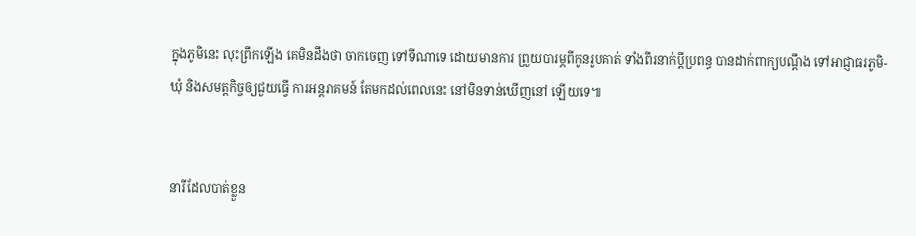ក្នុងភូមិនេះ លុះព្រឹកឡើង គេមិនដឹងថា ចាកចេញ ទៅទីណាទេ ដោយមានការ ព្រួយបារម្ភពីកូនរូបគាត់ ទាំងពីរនាក់ប្តីប្រពន្ធ បានដាក់ពាក្យបណ្តឹង ទៅអាជ្ញាធរភូមិ-ឃុំ និងសមត្តកិច្ចឲ្យជួយធ្វើ ការអន្តរាគមន៍ តែមកដល់ពេលនេះ នៅមិនទាន់ឃើញនៅ ឡើយទេ៕


នារីដែលបាត់ខ្លួន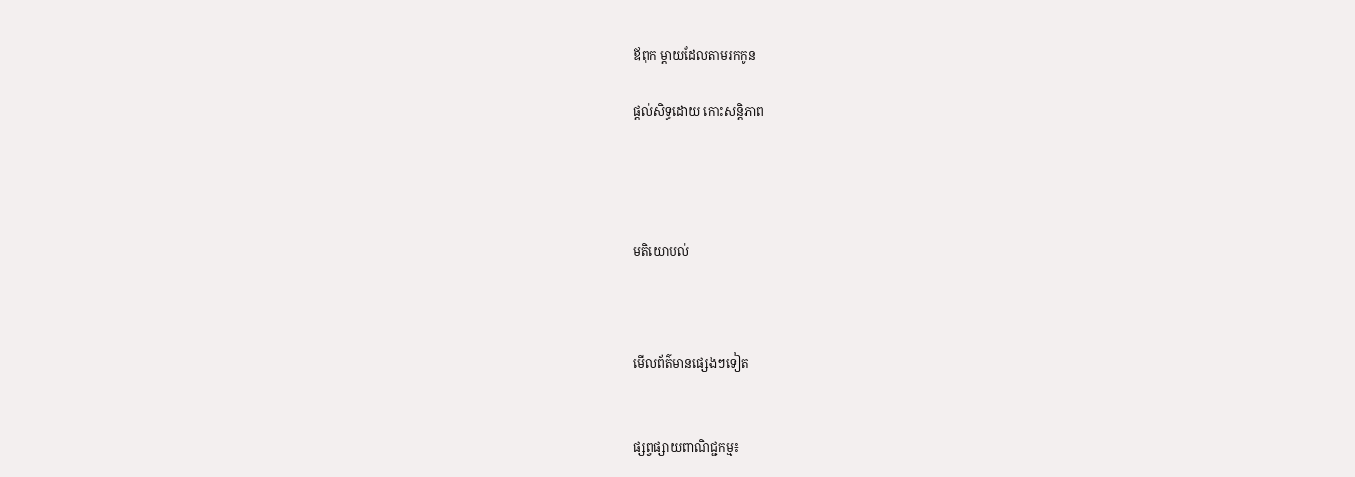ឪពុក ម្តាយដែលតាមរកកូន

ផ្តល់សិទ្ធដោយ កោះសន្តិភាព




មតិយោបល់



មើលព័ត៌មានផ្សេងៗទៀត


ផ្សព្វផ្សាយពាណិជ្ជកម្ម៖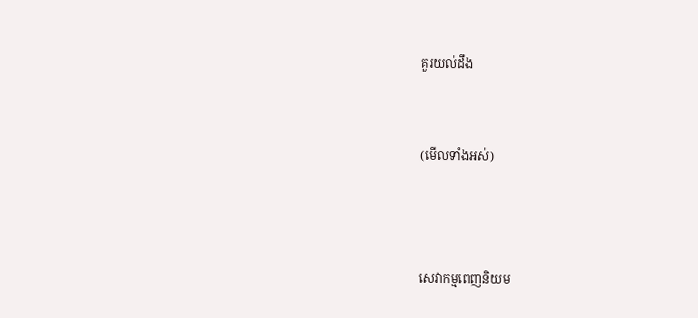គួរយល់ដឹង


(មើលទាំងអស់)



សេវាកម្មពេញនិយម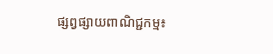ផ្សព្វផ្សាយពាណិជ្ជកម្ម៖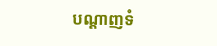បណ្តាញទំ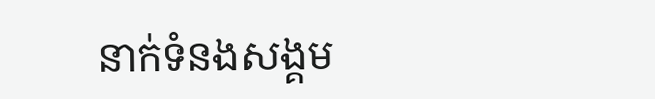នាក់ទំនងសង្គម